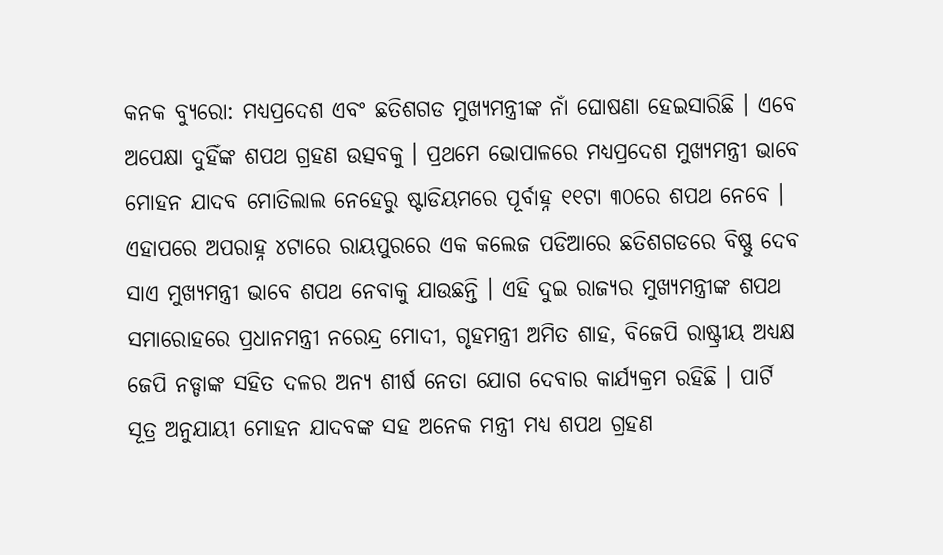କନକ ବ୍ୟୁରୋ: ମଧ୍ୟପ୍ରଦେଶ ଏବଂ ଛତିଶଗଡ ମୁଖ୍ୟମନ୍ତ୍ରୀଙ୍କ ନାଁ ଘୋଷଣା ହେଇସାରିଛି । ଏବେ ଅପେକ୍ଷା ଦୁହିଁଙ୍କ ଶପଥ ଗ୍ରହଣ ଉତ୍ସବକୁ । ପ୍ରଥମେ ଭୋପାଳରେ ମଧ୍ୟପ୍ରଦେଶ ମୁଖ୍ୟମନ୍ତ୍ରୀ ଭାବେ ମୋହନ ଯାଦବ ମୋତିଲାଲ ନେହେରୁ ଷ୍ଟାଡିୟମରେ ପୂର୍ବାହ୍ନ ୧୧ଟା ୩୦ରେ ଶପଥ ନେବେ । ଏହାପରେ ଅପରାହ୍ନ ୪ଟାରେ ରାୟପୁରରେ ଏକ କଲେଜ ପଡିଆରେ ଛତିଶଗଡରେ ବିଷ୍ଣୁ ଦେବ ସାଏ ମୁଖ୍ୟମନ୍ତ୍ରୀ ଭାବେ ଶପଥ ନେବାକୁ ଯାଉଛନ୍ତି । ଏହି ଦୁଇ ରାଜ୍ୟର ମୁଖ୍ୟମନ୍ତ୍ରୀଙ୍କ ଶପଥ ସମାରୋହରେ ପ୍ରଧାନମନ୍ତ୍ରୀ ନରେନ୍ଦ୍ର ମୋଦୀ, ଗୃହମନ୍ତ୍ରୀ ଅମିତ ଶାହ, ବିଜେପି ରାଷ୍ଟ୍ରୀୟ ଅଧ୍ୟକ୍ଷ ଜେପି ନଡ୍ଡାଙ୍କ ସହିତ ଦଳର ଅନ୍ୟ ଶୀର୍ଷ ନେତା ଯୋଗ ଦେବାର କାର୍ଯ୍ୟକ୍ରମ ରହିଛି । ପାର୍ଟି ସୂତ୍ର ଅନୁଯାୟୀ ମୋହନ ଯାଦବଙ୍କ ସହ ଅନେକ ମନ୍ତ୍ରୀ ମଧ୍ୟ ଶପଥ ଗ୍ରହଣ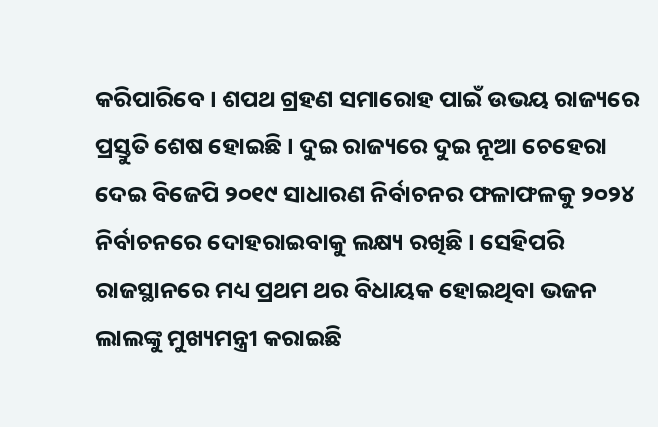କରିପାରିବେ । ଶପଥ ଗ୍ରହଣ ସମାରୋହ ପାଇଁ ଉଭୟ ରାଜ୍ୟରେ ପ୍ରସ୍ତୁତି ଶେଷ ହୋଇଛି । ଦୁଇ ରାଜ୍ୟରେ ଦୁଇ ନୂଆ ଚେହେରା ଦେଇ ବିଜେପି ୨୦୧୯ ସାଧାରଣ ନିର୍ବାଚନର ଫଳାଫଳକୁ ୨୦୨୪ ନିର୍ବାଚନରେ ଦୋହରାଇବାକୁ ଲକ୍ଷ୍ୟ ରଖିଛି । ସେହିପରି ରାଜସ୍ଥାନରେ ମଧ୍ୟ ପ୍ରଥମ ଥର ବିଧାୟକ ହୋଇଥିବା ଭଜନ ଲାଲଙ୍କୁ ମୁଖ୍ୟମନ୍ତ୍ରୀ କରାଇଛି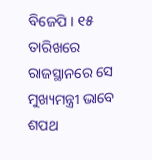ବିଜେପି । ୧୫ ତାରିଖରେ ରାଜସ୍ଥାନରେ ସେ ମୁଖ୍ୟମନ୍ତ୍ରୀ ଭାବେ ଶପଥ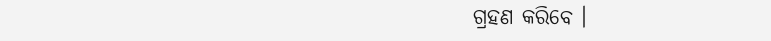ଗ୍ରହଣ କରିବେ ।